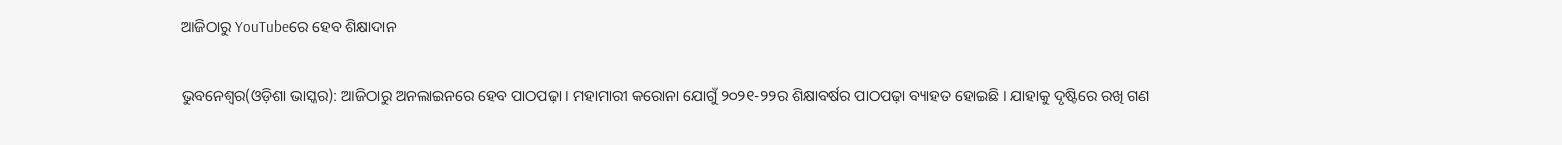ଆଜିଠାରୁ YouTubeରେ ହେବ ଶିକ୍ଷାଦାନ

ଭୁବନେଶ୍ୱର(ଓଡ଼ିଶା ଭାସ୍କର): ଆଜିଠାରୁ ଅନଲାଇନରେ ହେବ ପାଠପଢ଼ା । ମହାମାରୀ କରୋନା ଯୋଗୁଁ ୨୦୨୧-୨୨ର ଶିକ୍ଷାବର୍ଷର ପାଠପଢ଼ା ବ୍ୟାହତ ହୋଇଛି । ଯାହାକୁ ଦୃଷ୍ଟିରେ ରଖି ଗଣ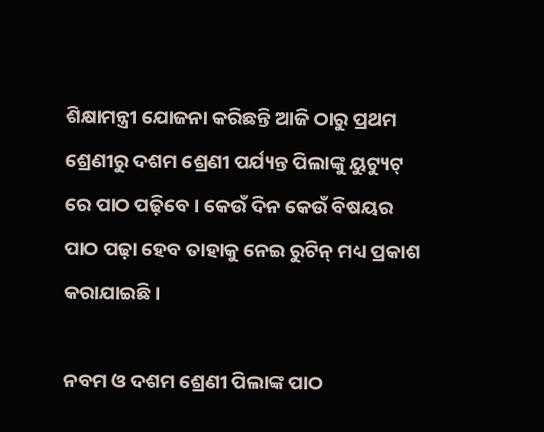ଶିକ୍ଷାମନ୍ତ୍ରୀ ଯୋଜନା କରିଛନ୍ତି ଆଜି ଠାରୁ ପ୍ରଥମ ଶ୍ରେଣୀରୁ ଦଶମ ଶ୍ରେଣୀ ପର୍ଯ୍ୟନ୍ତ ପିଲାଙ୍କୁ ୟୁଟ୍ୟୁଟ୍ ରେ ପାଠ ପଢ଼ିବେ । କେଉଁ ଦିନ କେଉଁ ବିଷୟର ପାଠ ପଢ଼ା ହେବ ତାହାକୁ ନେଇ ରୁଟିନ୍ ମଧ୍ୟ ପ୍ରକାଶ କରାଯାଇଛି ।

ନବମ ଓ ଦଶମ ଶ୍ରେଣୀ ପିଲାଙ୍କ ପାଠ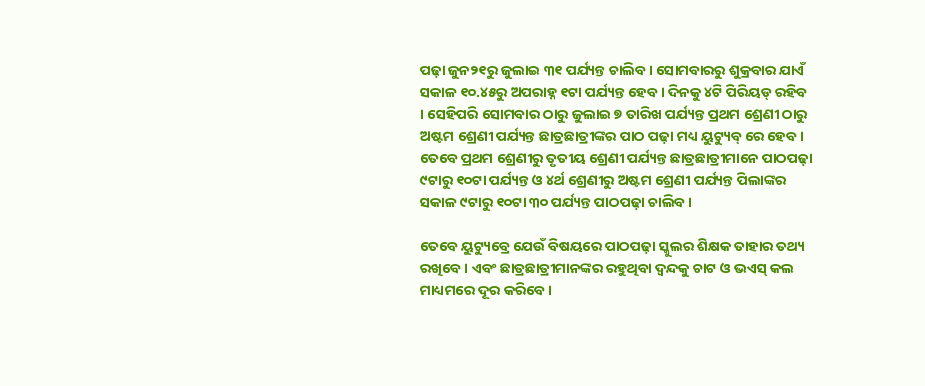ପଢ଼ା ଜୁନ୨୧ରୁ ଜୁଲାଇ ୩୧ ପର୍ଯ୍ୟନ୍ତ ଚାଲିବ । ସୋମବାରରୁ ଶୁକ୍ରବାର ଯାଏଁ ସକାଳ ୧୦.୪୫ରୁ ଅପରାହ୍ନ ୧ଟା ପର୍ଯ୍ୟନ୍ତ ହେବ । ଦିନକୁ ୪ଟି ପିରିୟଡ୍ ରହିବ । ସେହିପରି ସୋମବାର ଠାରୁ ଜୁଲାଇ ୭ ତାରିଖ ପର୍ଯ୍ୟନ୍ତ ପ୍ରଥମ ଶ୍ରେଣୀ ଠାରୁ ଅଷ୍ଟମ ଶ୍ରେଣୀ ପର୍ଯ୍ୟନ୍ତ ଛାତ୍ରଛାତ୍ରୀଙ୍କର ପାଠ ପଢ଼ା ମଧ୍ୟ ୟୁଟ୍ୟୁବ୍ ରେ ହେବ । ତେବେ ପ୍ରଥମ ଶ୍ରେଣୀରୁ ତୃତୀୟ ଶ୍ରେଣୀ ପର୍ଯ୍ୟନ୍ତ ଛାତ୍ରଛାତ୍ରୀମାନେ ପାଠପଢ଼ା ୯ଟାରୁ ୧୦ଟା ପର୍ଯ୍ୟନ୍ତ ଓ ୪ର୍ଥ ଶ୍ରେଣୀରୁ ଅଷ୍ଟମ ଶ୍ରେଣୀ ପର୍ଯ୍ୟନ୍ତ ପିଲାଙ୍କର ସକାଳ ୯ଟାରୁ ୧୦ଟା ୩୦ ପର୍ଯ୍ୟନ୍ତ ପାଠପଢ଼ା ଚାଲିବ ।

ତେବେ ୟୁଟ୍ୟୁବ୍ରେ ଯେଉଁ ବିଷୟରେ ପାଠପଢ଼ା ସ୍କୁଲର ଶିକ୍ଷକ ତାହାର ତଥ୍ୟ ରଖିବେ । ଏବଂ ଛାତ୍ରଛାତ୍ରୀମାନଙ୍କର ରହୁଥିବା ଦ୍ୱନ୍ଦକୁ ଚାଟ ଓ ଭଏସ୍ କଲ ମାଧ୍ୟମରେ ଦୂର କରିବେ ।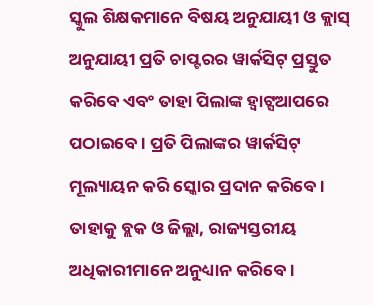ସ୍କୁଲ ଶିକ୍ଷକମାନେ ବିଷୟ ଅନୁଯାୟୀ ଓ କ୍ଲାସ୍ ଅନୁଯାୟୀ ପ୍ରତି ଚାପ୍ଟରର ୱାର୍କସିଟ୍ ପ୍ରସ୍ତୁତ କରିବେ ଏବଂ ତାହା ପିଲାଙ୍କ ହ୍ୱାଟ୍ସଆପରେ ପଠାଇବେ । ପ୍ରତି ପିଲାଙ୍କର ୱାର୍କସିଟ୍ ମୂଲ୍ୟାୟନ କରି ସ୍କୋର ପ୍ରଦାନ କରିବେ । ତାହାକୁ ବ୍ଲକ ଓ ଜିଲ୍ଲା, ରାଜ୍ୟସ୍ତରୀୟ ଅଧିକାରୀମାନେ ଅନୁଧ୍ୟାନ କରିବେ ।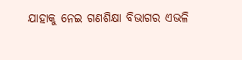ଯାହାକୁ ନେଇ ଗଣଶିକ୍ଷା ବିଭାଗର ଏଭଳି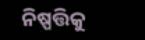ନିଷ୍ପତ୍ତିକୁ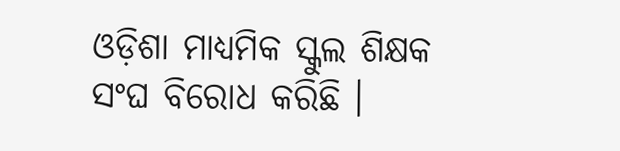ଓଡ଼ିଶା ମାଧ୍ୟମିକ ସ୍କୁଲ ଶିକ୍ଷକ ସଂଘ ବିରୋଧ କରିଛି ।